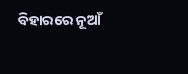ବିହାରରେ ନୂଆଁ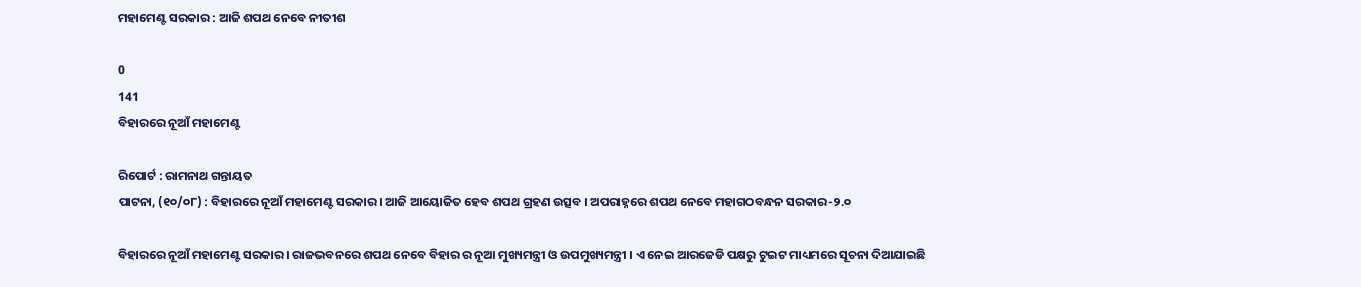ମହାମେଣ୍ଟ ସରକାର : ଆଜି ଶପଥ ନେବେ ନୀତୀଶ

0
141
ବିହାରରେ ନୂଆଁ ମହାମେଣ୍ଟ

ରିପୋର୍ଟ : ରାମନାଥ ଗନ୍ତାୟତ
ପାଟନା, (୧୦/୦୮) : ବିହାରରେ ନୂଆଁ ମହାମେଣ୍ଟ ସରକାର । ଆଜି ଆୟୋଜିତ ହେବ ଶପଥ ଗ୍ରହଣ ଉତ୍ସବ । ଅପରାହ୍ନରେ ଶପଥ ନେବେ ମହାଗଠବନ୍ଧନ ସରକାର-୨.୦

ବିହାରରେ ନୂଆଁ ମହାମେଣ୍ଟ ସରକାର । ରାଜଭବନରେ ଶପଥ ନେବେ ବିହାର ର ନୂଆ ମୁଖ୍ୟମନ୍ତ୍ରୀ ଓ ଉପମୁଖ୍ୟମନ୍ତ୍ରୀ । ଏ ନେଇ ଆରଜେଡି ପକ୍ଷରୁ ଟୁଇଟ ମାଧ୍ୟମରେ ସୂଚନା ଦିଆଯାଇଛି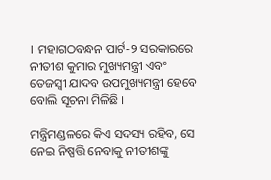। ମହାଗଠବନ୍ଧନ ପାର୍ଟ-୨ ସରକାରରେ ନୀତୀଶ କୁମାର ମୁଖ୍ୟମନ୍ତ୍ରୀ ଏବଂ ତେଜସ୍ୱୀ ଯାଦବ ଉପମୁଖ୍ୟମନ୍ତ୍ରୀ ହେବେ ବୋଲି ସୂଚନା ମିଳିଛି ।

ମନ୍ତ୍ରିମଣ୍ଡଳରେ କିଏ ସଦସ୍ୟ ରହିବ, ସେ ନେଇ ନିଷ୍ପତ୍ତି ନେବାକୁ ନୀତୀଶଙ୍କୁ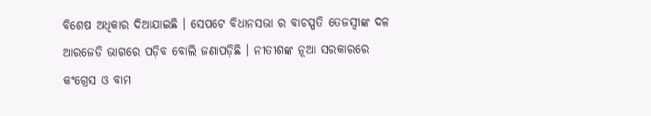ବିଶେଷ ଅଧିକାର ଦିଆଯାଇଛି । ସେପଟେ ବିଧାନସଭା ର ବାଚସ୍ପତି ତେଜସ୍ୱୀଙ୍କ ଦଳ ଆରଜେଡି ଭାଗରେ ପଡ଼ିବ ବୋଲି ଜଣାପଡ଼ିଛି । ନୀତୀଶଙ୍କ ନୂଆ ସରକାରରେ କଂଗ୍ରେସ ଓ ବାମ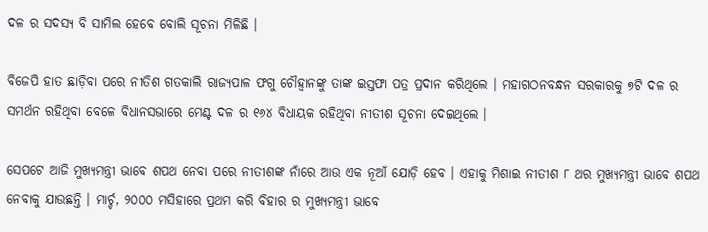ଦଳ ର ସଦସ୍ୟ ବି ସାମିଲ ହେବେ ବୋଲି ସୂଚନା ମିଳିଛି ।

ବିଜେପି ହାତ ଛାଡ଼ିବା ପରେ ନୀତିଶ ଗତକାଲି ରାଜ୍ୟପାଳ ଫଗୁ ଚୌହ୍ୱାନଙ୍କୁ ତାଙ୍କ ଇସ୍ତଫା ପତ୍ର ପ୍ରଦାନ କରିଥିଲେ । ମହାଗଠନବନ୍ଧନ ସରକାରକୁ ୭ଟି ଦଳ ର ସମର୍ଥନ ରହିଥିବା ବେଳେ ବିଧାନସଭାରେ ମେଣ୍ଟ ଦଳ ର ୧୬୪ ବିଧାୟକ ରହିଥିବା ନୀତୀଶ ସୂଚନା ଦେଇଥିଲେ ।

ସେପଟେ ଆଜି ମୁଖ୍ୟମନ୍ତ୍ରୀ ଭାବେ ଶପଥ ନେବା ପରେ ନୀତୀଶଙ୍କ ନାଁରେ ଆଉ ଏକ ନୂଆଁ ଯୋଡ଼ି ହେବ । ଏହାକୁ ମିଶାଇ ନୀତୀଶ ୮ ଥର ମୁଖ୍ୟମନ୍ତ୍ରୀ ଭାବେ ଶପଥ ନେବାକୁ ଯାଉଛନ୍ତି । ମାର୍ଚ୍ଚ, ୨୦୦୦ ମସିହାରେ ପ୍ରଥମ କରି ବିହାର ର ମୁଖ୍ୟମନ୍ତ୍ରୀ ଭାବେ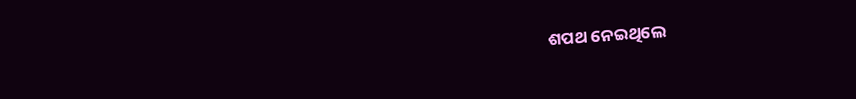ଶପଥ ନେଇଥିଲେ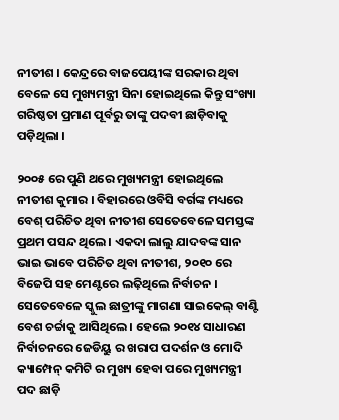ନୀତୀଶ । କେନ୍ଦ୍ରରେ ବାଜପେୟୀଙ୍କ ସରକାର ଥିବା ବେଳେ ସେ ମୁଖ୍ୟମନ୍ତ୍ରୀ ସିନା ହୋଇଥିଲେ କିନ୍ତୁ ସଂଖ୍ୟା ଗରିଷ୍ଠତା ପ୍ରମାଣ ପୂର୍ବରୁ ତାଙ୍କୁ ପଦବୀ ଛାଡ଼ିବାକୁ ପଡ଼ିଥିଲା ।

୨୦୦୫ ରେ ପୁଣି ଥରେ ମୁଖ୍ୟମନ୍ତ୍ରୀ ହୋଇଥିଲେ ନୀତୀଶ କୁମାର । ବିହାରରେ ଓବିସି ବର୍ଗଙ୍କ ମଧ୍ୟରେ ବେଶ୍ ପରିଚିତ ଥିବା ନୀତୀଶ ସେତେବେଳେ ସମସ୍ତଙ୍କ ପ୍ରଥମ ପସନ୍ଦ ଥିଲେ । ଏକଦା ଲାଲୁ ଯାଦବଙ୍କ ସାନ ଭାଇ ଭାବେ ପରିଚିତ ଥିବା ନୀତୀଶ, ୨୦୧୦ ରେ ବିଜେପି ସହ ମେଣ୍ଟରେ ଲଢ଼ିଥିଲେ ନିର୍ବାଚନ । ସେତେବେଳେ ସ୍କୁଲ ଛାତ୍ରୀଙ୍କୁ ମାଗଣା ସାଇକେଲ୍ ବାଣ୍ଟି ବେଶ ଚର୍ଚ୍ଚାକୁ ଆସିଥିଲେ । ହେଲେ ୨୦୧୪ ସାଧାରଣ ନିର୍ବାଚନରେ ଜେଡିୟୁ ର ଖରାପ ପଦର୍ଶନ ଓ ମୋଦି କ୍ୟାମ୍ପେନ୍ କମିଟି ର ମୁଖ୍ୟ ହେବା ପରେ ମୁଖ୍ୟମନ୍ତ୍ରୀ ପଦ ଛାଡ଼ି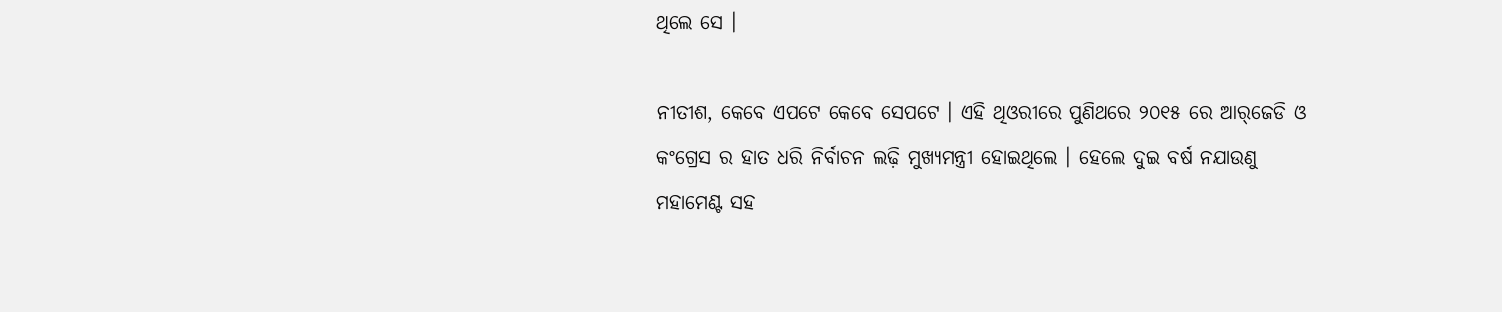ଥିଲେ ସେ ।

ନୀତୀଶ, କେବେ ଏପଟେ କେବେ ସେପଟେ । ଏହି ଥିଓରୀରେ ପୁଣିଥରେ ୨୦୧୫ ରେ ଆର୍‌ଜେଡି ଓ କଂଗ୍ରେସ ର ହାତ ଧରି ନିର୍ବାଚନ ଲଢ଼ି ମୁଖ୍ୟମନ୍ତ୍ରୀ ହୋଇଥିଲେ । ହେଲେ ଦୁଇ ବର୍ଷ ନଯାଉଣୁ ମହାମେଣ୍ଟ ସହ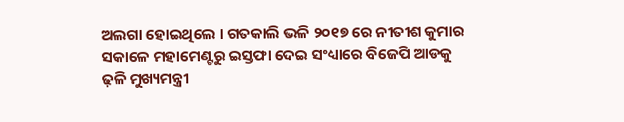ଅଲଗା ହୋଇଥିଲେ । ଗତକାଲି ଭଳି ୨୦୧୭ ରେ ନୀତୀଶ କୁମାର ସକାଳେ ମହାମେଣ୍ଟରୁ ଇସ୍ତଫା ଦେଇ ସଂଧ୍ୟାରେ ବିଜେପି ଆଡକୁ ଢ଼ଳି ମୁଖ୍ୟମନ୍ତ୍ରୀ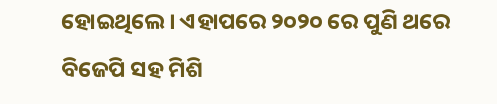ହୋଇଥିଲେ । ଏହାପରେ ୨୦୨୦ ରେ ପୁଣି ଥରେ ବିଜେପି ସହ ମିଶି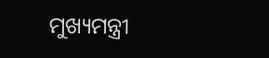ମୁଖ୍ୟମନ୍ତ୍ରୀ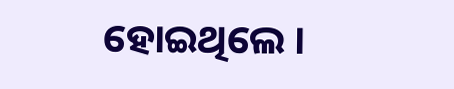ହୋଇଥିଲେ ।